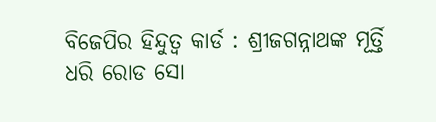ବିଜେପିର ହିନ୍ଦୁତ୍ବ କାର୍ଡ : ଶ୍ରୀଜଗନ୍ନାଥଙ୍କ ମୂର୍ତ୍ତି ଧରି ରୋଡ ସୋ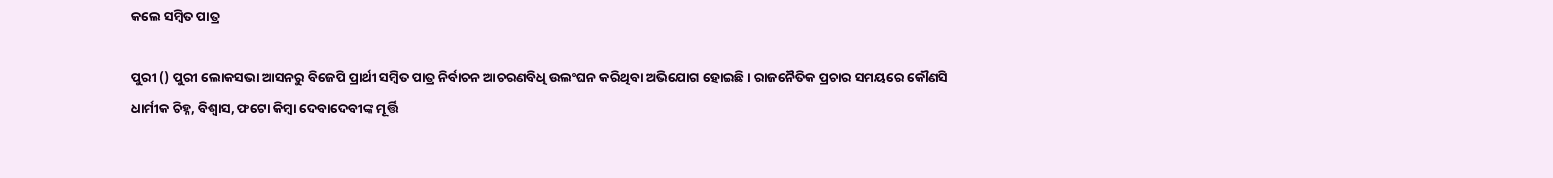କଲେ ସମ୍ବିତ ପାତ୍ର

ପୁରୀ () ପୁରୀ ଲୋକସଭା ଆସନରୁ ବିଜେପି ପ୍ରାର୍ଥୀ ସମ୍ବିତ ପାତ୍ର ନିର୍ବାଚନ ଆଚରଣବିଧି ଉଲଂଘନ କରିଥିବା ଅଭିଯୋଗ ହୋଇଛି । ରାଜନୈତିକ ପ୍ରଚାର ସମୟରେ କୌଣସି ଧାର୍ମୀକ ଚିହ୍ନ, ବିଶ୍ବାସ, ଫଟୋ କିମ୍ବା ଦେବାଦେବୀଙ୍କ ମୂର୍ତ୍ତି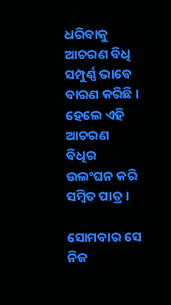ଧରିବାକୁ ଆଚରଣ ବିଧି ସମ୍ପୁର୍ଣ୍ଣ ଭାବେ ବାରଣ କରିଛି । ହେଲେ ଏହି ଆଚରଣ ବିଧିର ଉଲଂଘନ କରି ସମ୍ବିତ ପାତ୍ର ।

ସୋମବାର ସେ ନିଜ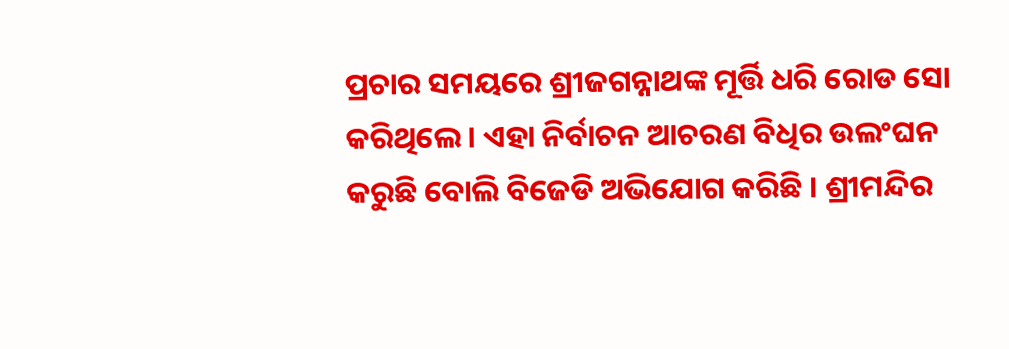ପ୍ରଚାର ସମୟରେ ଶ୍ରୀଜଗନ୍ନାଥଙ୍କ ମୂର୍ତ୍ତି ଧରି ରୋଡ ସୋ କରିଥିଲେ । ଏହା ନିର୍ବାଚନ ଆଚରଣ ବିଧିର ଉଲଂଘନ କରୁଛି ବୋଲି ବିଜେଡି ଅଭିଯୋଗ କରିଛି । ଶ୍ରୀମନ୍ଦିର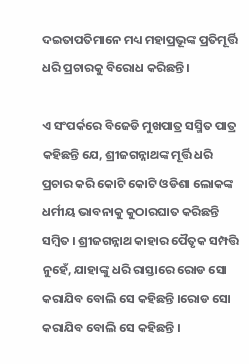ଦଇତାପତିମାନେ ମଧ୍ୟ ମହାପ୍ରଭୂଙ୍କ ପ୍ରତିମୂର୍ତ୍ତି ଧରି ପ୍ରଚାରକୁ ବିରୋଧ କରିଛନ୍ତି ।

ଏ ସଂପର୍କରେ ବିଜେଡି ମୁଖପାତ୍ର ସସ୍ମିତ ପାତ୍ର କହିଛନ୍ତି ଯେ, ଶ୍ରୀଜଗନ୍ନାଥଙ୍କ ମୂର୍ତ୍ତି ଧରି ପ୍ରଚାର କରି କୋଟି କୋଟି ଓଡିଶା ଲୋକଙ୍କ ଧର୍ମୀୟ ଭାବନାକୁ କୁଠାରଘାତ କରିଛନ୍ତି ସମ୍ବିତ । ଶ୍ରୀଜଗନ୍ନାଥ କାହାର ପୈତୃକ ସମ୍ପତ୍ତି ନୁହେଁ, ଯାହାଙ୍କୁ ଧରି ରାସ୍ତାରେ ରୋଡ ସୋ କରାଯିବ ବୋଲି ସେ କହିଛନ୍ତି ।ରୋଡ ସୋ କରାଯିବ ବୋଲି ସେ କହିଛନ୍ତି ।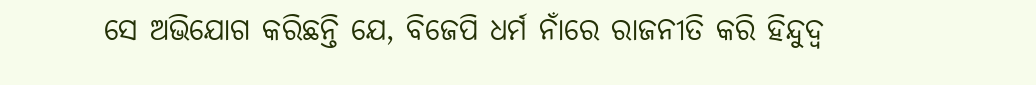ସେ ଅଭିଯୋଗ କରିଛନ୍ତି ଯେ, ବିଜେପି ଧର୍ମ ନାଁରେ ରାଜନୀତି କରି ହିନ୍ଦୁଦ୍ବ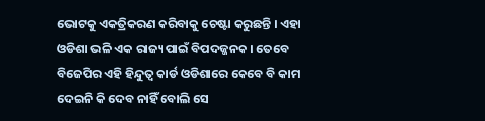ଭୋଟକୁ ଏକତ୍ରିକରଣ କରିବାକୁ ଚେଷ୍ଟା କରୁଛନ୍ତି । ଏହା ଓଡିଶା ଭଳି ଏକ ରାଜ୍ୟ ପାଇଁ ବିପଦଜ୍ଜନକ । ତେବେ ବିଜେପିର ଏହି ହିନ୍ଦୁତ୍ବ କାର୍ଡ ଓଡିଶାରେ କେବେ ବି କାମ ଦେଇନି କି ଦେବ ନାହିଁ ବୋଲି ସେ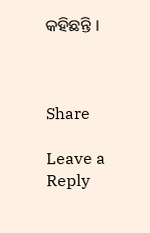କହିଛନ୍ତି ।



Share

Leave a Reply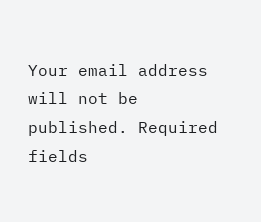Your email address will not be published. Required fields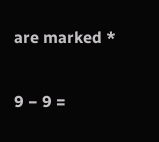are marked *

9 − 9 =